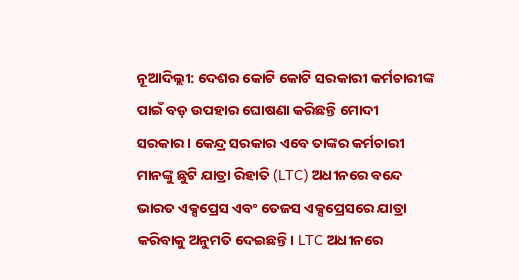ନୂଆଦିଲ୍ଲୀ: ଦେଶର କୋଟି କୋଟି ସରକାରୀ କର୍ମଚାରୀଙ୍କ ପାଇଁ ବଡ଼ ଉପହାର ଘୋଷଣା କରିଛନ୍ତି ମୋଦୀ ସରକାର। କେନ୍ଦ୍ର ସରକାର ଏବେ ତାଙ୍କର କର୍ମଚାରୀ ମାନଙ୍କୁ ଛୁଟି ଯାତ୍ରା ରିହାତି (LTC) ଅଧୀନରେ ବନ୍ଦେ ଭାରତ ଏକ୍ସପ୍ରେସ ଏବଂ ତେଜସ ଏକ୍ସପ୍ରେସରେ ଯାତ୍ରା କରିବାକୁ ଅନୁମତି ଦେଇଛନ୍ତି। LTC ଅଧୀନରେ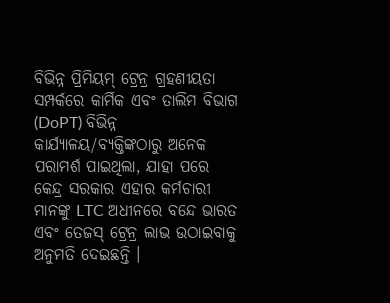ବିଭିନ୍ନ ପ୍ରିମିୟମ୍ ଟ୍ରେନ୍ର ଗ୍ରହଣୀୟତା ସମ୍ପର୍କରେ କାର୍ମିକ ଏବଂ ତାଲିମ ବିଭାଗ (DoPT) ବିଭିନ୍ନ କାର୍ଯ୍ୟାଳୟ/ବ୍ୟକ୍ତିଙ୍କଠାରୁ ଅନେକ ପରାମର୍ଶ ପାଇଥିଲା, ଯାହା ପରେ କେନ୍ଦ୍ର ସରକାର ଏହାର କର୍ମଚାରୀ ମାନଙ୍କୁ LTC ଅଧୀନରେ ବନ୍ଦେ ଭାରତ ଏବଂ ତେଜସ୍ ଟ୍ରେନ୍ର ଲାଭ ଉଠାଇବାକୁ ଅନୁମତି ଦେଇଛନ୍ତି ।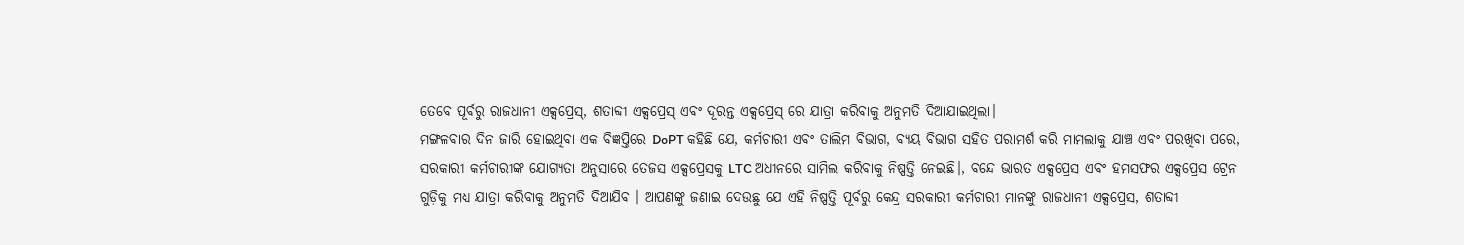ତେବେ ପୂର୍ବରୁ ରାଜଧାନୀ ଏକ୍ସପ୍ରେସ୍, ଶତାବ୍ଦୀ ଏକ୍ସପ୍ରେସ୍ ଏବଂ ଦୂରନ୍ତ ଏକ୍ସପ୍ରେସ୍ ରେ ଯାତ୍ରା କରିବାକୁ ଅନୁମତି ଦିଆଯାଇଥିଲା।
ମଙ୍ଗଳବାର ଦିନ ଜାରି ହୋଇଥିବା ଏକ ବିଜ୍ଞପ୍ତିରେ DoPT କହିଛି ଯେ, କର୍ମଚାରୀ ଏବଂ ତାଲିମ ବିଭାଗ, ବ୍ୟୟ ବିଭାଗ ସହିତ ପରାମର୍ଶ କରି ମାମଲାକୁ ଯାଞ୍ଚ ଏବଂ ପରଖିବା ପରେ, ସରକାରୀ କର୍ମଚାରୀଙ୍କ ଯୋଗ୍ୟତା ଅନୁସାରେ ତେଜସ ଏକ୍ସପ୍ରେସକୁ LTC ଅଧୀନରେ ସାମିଲ କରିବାକୁ ନିଷ୍ପତ୍ତି ନେଇଛି।, ବନ୍ଦେ ଭାରତ ଏକ୍ସପ୍ରେସ ଏବଂ ହମସଫର ଏକ୍ସପ୍ରେସ ଟ୍ରେନ ଗୁଡ଼ିକୁ ମଧ୍ୟ ଯାତ୍ରା କରିବାକୁ ଅନୁମତି ଦିଆଯିବ । ଆପଣଙ୍କୁ ଜଣାଇ ଦେଉଛୁ ଯେ ଏହି ନିଷ୍ପତ୍ତି ପୂର୍ବରୁ କେନ୍ଦ୍ର ସରକାରୀ କର୍ମଚାରୀ ମାନଙ୍କୁ ରାଜଧାନୀ ଏକ୍ସପ୍ରେସ, ଶତାବ୍ଦୀ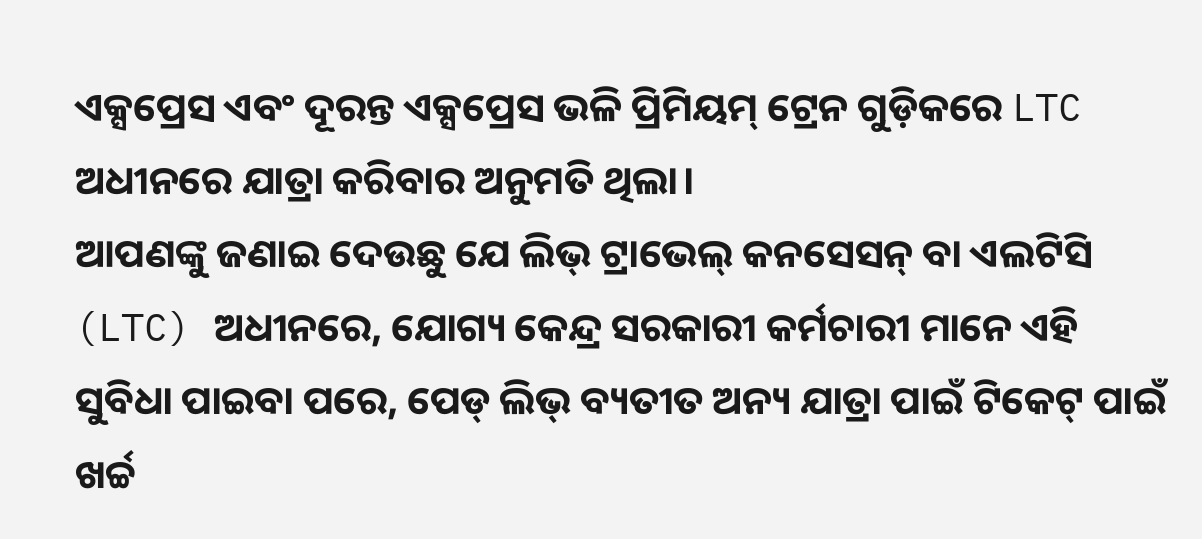ଏକ୍ସପ୍ରେସ ଏବଂ ଦୂରନ୍ତ ଏକ୍ସପ୍ରେସ ଭଳି ପ୍ରିମିୟମ୍ ଟ୍ରେନ ଗୁଡ଼ିକରେ LTC ଅଧୀନରେ ଯାତ୍ରା କରିବାର ଅନୁମତି ଥିଲା।
ଆପଣଙ୍କୁ ଜଣାଇ ଦେଉଛୁ ଯେ ଲିଭ୍ ଟ୍ରାଭେଲ୍ କନସେସନ୍ ବା ଏଲଟିସି (LTC) ଅଧୀନରେ, ଯୋଗ୍ୟ କେନ୍ଦ୍ର ସରକାରୀ କର୍ମଚାରୀ ମାନେ ଏହି ସୁବିଧା ପାଇବା ପରେ, ପେଡ୍ ଲିଭ୍ ବ୍ୟତୀତ ଅନ୍ୟ ଯାତ୍ରା ପାଇଁ ଟିକେଟ୍ ପାଇଁ ଖର୍ଚ୍ଚ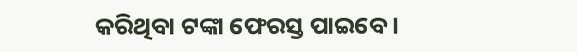କରିଥିବା ଟଙ୍କା ଫେରସ୍ତ ପାଇବେ ।